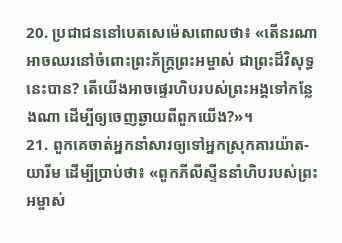20. ប្រជាជននៅបេតសេម៉េសពោលថា៖ «តើនរណាអាចឈរនៅចំពោះព្រះភ័ក្ត្រព្រះអម្ចាស់ ជាព្រះដ៏វិសុទ្ធនេះបាន? តើយើងអាចផ្ទេរហិបរបស់ព្រះអង្គទៅកន្លែងណា ដើម្បីឲ្យចេញឆ្ងាយពីពួកយើង?»។
21. ពួកគេចាត់អ្នកនាំសារឲ្យទៅអ្នកស្រុកគារយ៉ាត-យារីម ដើម្បីប្រាប់ថា៖ «ពួកភីលីស្ទីននាំហិបរបស់ព្រះអម្ចាស់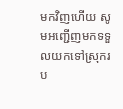មកវិញហើយ សូមអញ្ជើញមកទទួលយកទៅស្រុករប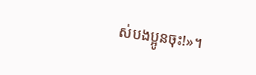ស់បងប្អូនចុះ!»។